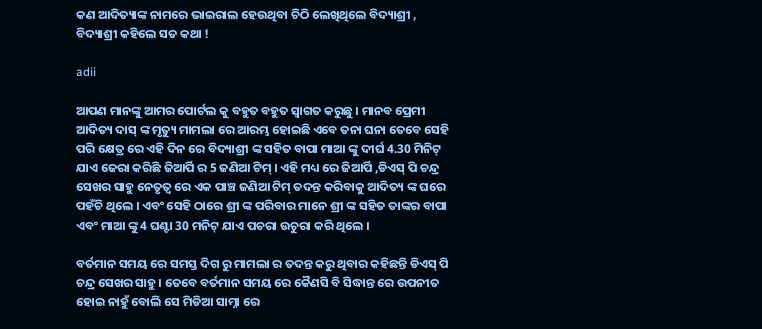କଣ ଆଦିତ୍ୟାଙ୍କ ନାମରେ ଭାଇରାଲ ହେଉଥିବା ଚିଠି ଲେଖିଥିଲେ ବିଦ୍ୟାଶ୍ରୀ , ବିଦ୍ୟାଶ୍ରୀ କହିଲେ ସତ କଥା !

adii

ଆପଣ ମାନଙ୍କୁ ଆମର ପୋର୍ଟଲ କୁ ବହୁତ ବହୁତ ସ୍ୱାଗତ କରୁଛୁ । ମାନବ ପ୍ରେମୀ ଆଦିତ୍ୟ ଦାସ୍ ଙ୍କ ମୃତ୍ୟୁ ମାମଲା ରେ ଆରମ୍ଭ ହୋଇଛି ଏବେ ତନା ଘନା ତେବେ ସେହି ପରି କ୍ଷେତ୍ର ରେ ଏହି ଦିନ ରେ ବିଦ୍ୟାଶ୍ରୀ ଙ୍କ ସହିତ ବାପା ମାଆ ଙ୍କୁ ଦୀର୍ଘ 4.30 ମିନିଟ୍ ଯାଏ ଜେରା କରିଛି ଜିଆର୍ପି ର 5 ଜଣିଆ ଟିମ୍ । ଏହି ମଧ୍ୟ ରେ ଜିଆର୍ପି ,ଡିଏସ୍ ପି ଚନ୍ଦ୍ର ସେଖର ସାହୁ ନେତୃତ୍ୱ ରେ ଏକ ପାଞ୍ଚ ଜଣିଆ ଟିମ୍ ତଦନ୍ତ କରିବାକୁ ଆଦିତ୍ୟ ଙ୍କ ଘରେ ପହଁଚି ଥିଲେ । ଏବଂ ସେହି ଠାରେ ଶ୍ରୀ ଙ୍କ ପରିବାର ମାନେ ଶ୍ରୀ ଙ୍କ ସହିତ ତାଙ୍କର ବାପା ଏବଂ ମାଆ ଙ୍କୁ 4 ଘଣ୍ଟା 30 ମନିଟ୍ ଯାଏ ପଚରା ଉଚୁରା କରି ଥିଲେ ।

ବର୍ତମାନ ସମୟ ରେ ସମସ୍ତ ଦିଗ ରୁ ମାମଲା ର ତଦନ୍ତ କରୁ ଥିବାର କହିଛନ୍ତି ଡିଏସ୍ ପି ଚନ୍ଦ୍ର ସେଖର ସାହୁ । ତେବେ ବର୍ତମାନ ସମୟ ରେ କୈଣସି ବି ସିଦ୍ଧାନ୍ତ ରେ ଉପନୀତ ହୋଇ ନାହୁଁ ବୋଲି ସେ ମିଡିଆ ସାମ୍ନା ରେ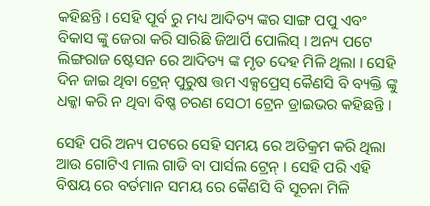କହିଛନ୍ତି । ସେହି ପୂର୍ବ ରୁ ମଧ୍ୟ ଆଦିତ୍ୟ ଙ୍କର ସାଙ୍ଗ ପପୁ ଏବଂ ବିକାସ ଙ୍କୁ ଜେରା କରି ସାରିଛି ଜିଆର୍ପି ପୋଲିସ୍ । ଅନ୍ୟ ପଟେ ଲିଙ୍ଗରାଜ ଷ୍ଟେସନ ରେ ଆଦିତ୍ୟ ଙ୍କ ମୃତ ଦେହ ମିଳି ଥିଲା । ସେହି ଦିନ ଜାଇ ଥିବା ଟ୍ରେନ୍ ପୁରୁଷ ତ୍ତମ ଏକ୍ସପ୍ରେସ୍ କୈଣସି ବି ବ୍ୟକ୍ତି ଙ୍କୁ ଧକ୍କା କରି ନ ଥିବା ବିଷ୍ଣ ଚରଣ ସେଠୀ ଟ୍ରେନ ଡ୍ରାଇଭର କହିଛନ୍ତି ।

ସେହି ପରି ଅନ୍ୟ ପଟରେ ସେହି ସମୟ ରେ ଅତିକ୍ରମ କରି ଥିଲା ଆଉ ଗୋଟିଏ ମାଲ ଗାଡି ବା ପାର୍ସଲ ଟ୍ରେନ୍ । ସେହି ପରି ଏହି ବିଷୟ ରେ ବର୍ତମାନ ସମୟ ରେ କୈଣସି ବି ସୂଚନା ମିଳି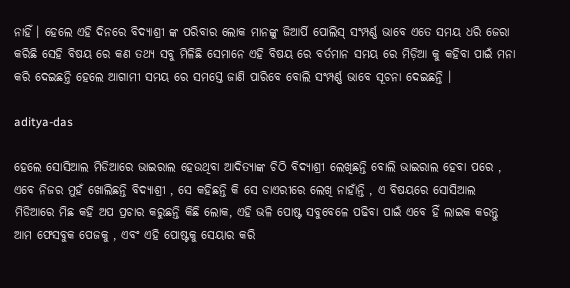ନାହିଁ । ହେଲେ ଏହି ଦିନରେ ବିଦ୍ୟାଶ୍ରୀ ଙ୍କ ପରିବାର ଲୋକ ମାନଙ୍କୁ ଜିଆର୍ପି ପୋଲିସ୍ ସଂମ୍ପର୍ଣ୍ଣ ଭାବେ ଏତେ ସମୟ ଧରି ଜେରା କରିଛି ସେହି ବିଷୟ ରେ କଣ ତଥ୍ୟ ସବୁ ମିଳିଛି ସେମାନେ ଏହି ବିଷୟ ରେ ବର୍ତମାନ ସମୟ ରେ ମିଡ଼ିଆ କୁ କହିବା ପାଇଁ ମନା କରି ଦେଇଛନ୍ତି ହେଲେ ଆଗାମୀ ସମୟ ରେ ସମସ୍ତେ ଜାଣି ପାରିବେ ବୋଲି ସଂମ୍ପର୍ଣ୍ଣ ଭାବେ ସୂଚନା ଦେଇଛନ୍ତି ।

aditya-das

ହେଲେ ସୋସିଆଲ ମିଡିଆରେ ଭାଇରାଲ ହେଉଥିବା ଆଦିତ୍ୟାଙ୍କ ଚିଠି ବିଦ୍ୟାଶ୍ରୀ ଲେଖିଛନ୍ତି ବୋଲି ଭାଇରାଲ ହେବା ପରେ , ଏବେ ନିଜର ମୁହଁ ଖୋଲିଛନ୍ତି ବିଦ୍ୟାଶ୍ରୀ , ସେ କହିଛନ୍ତି କି ସେ ଡାଏରୀରେ ଲେଖି ନାହାଁନ୍ତି , ଏ ବିଷୟରେ ସୋସିଆଲ ମିଡିଆରେ ମିଛ କହି ଅପ ପ୍ରଚାର କରୁଛନ୍ତି କିଛି ଲୋକ, ଏହି ଭଳି ପୋଷ୍ଟ ସବୁବେଳେ ପଢିବା ପାଇଁ ଏବେ ହିଁ ଲାଇକ କରନ୍ତୁ ଆମ ଫେସବୁକ ପେଜକୁ , ଏବଂ ଏହି ପୋଷ୍ଟକୁ ସେୟାର କରି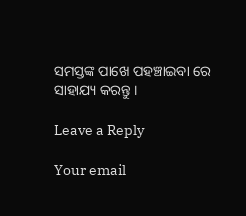ସମସ୍ତଙ୍କ ପାଖେ ପହଞ୍ଚାଇବା ରେ ସାହାଯ୍ୟ କରନ୍ତୁ ।

Leave a Reply

Your email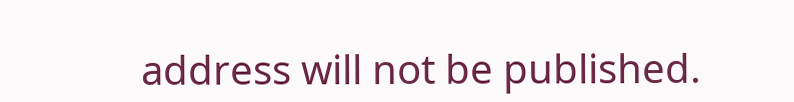address will not be published.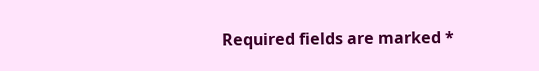Required fields are marked *